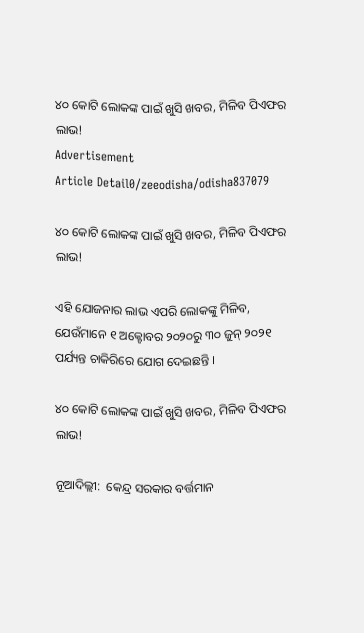୪୦ କୋଟି ଲୋକଙ୍କ ପାଇଁ ଖୁସି ଖବର, ମିଳିବ ପିଏଫର ଲାଭ!
Advertisement
Article Detail0/zeeodisha/odisha837079

୪୦ କୋଟି ଲୋକଙ୍କ ପାଇଁ ଖୁସି ଖବର, ମିଳିବ ପିଏଫର ଲାଭ!

ଏହି ଯୋଜନାର ଲାଭ ଏପରି ଲୋକଙ୍କୁ ମିଳିବ, ଯେଉଁମାନେ ୧ ଅକ୍ଟୋବର ୨୦୨୦ରୁ ୩୦ ଜୁନ୍ ୨୦୨୧ ପର୍ଯ୍ୟନ୍ତ ଚାକିରିରେ ଯୋଗ ଦେଇଛନ୍ତି ।

୪୦ କୋଟି ଲୋକଙ୍କ ପାଇଁ ଖୁସି ଖବର, ମିଳିବ ପିଏଫର ଲାଭ!

ନୂଆଦିଲ୍ଲୀ:  କେନ୍ଦ୍ର ସରକାର ବର୍ତ୍ତମାନ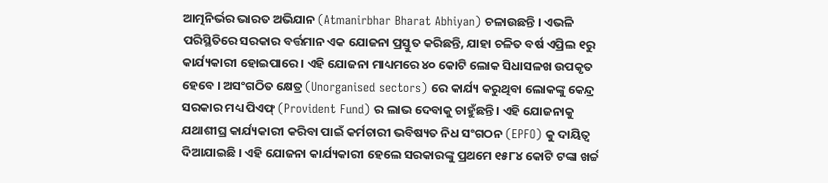ଆତ୍ମନିର୍ଭର ଭାରତ ଅଭିଯାନ (Atmanirbhar Bharat Abhiyan) ଚଳାଉଛନ୍ତି । ଏଭଳି ପରିସ୍ଥିତିରେ ସରକାର ବର୍ତ୍ତମାନ ଏକ ଯୋଜନା ପ୍ରସ୍ତୁତ କରିଛନ୍ତି, ଯାହା ଚଳିତ ବର୍ଷ ଏପ୍ରିଲ ୧ରୁ କାର୍ଯ୍ୟକାରୀ ହୋଇପାରେ । ଏହି ଯୋଜନା ମାଧ୍ୟମରେ ୪୦ କୋଟି ଲୋକ ସିଧାସଳଖ ଉପକୃତ ହେବେ । ଅସଂଗଠିତ କ୍ଷେତ୍ର (Unorganised sectors) ରେ କାର୍ଯ୍ୟ କରୁଥିବା ଲୋକଙ୍କୁ କେନ୍ଦ୍ର ସରକାର ମଧ୍ୟ ପିଏଫ୍ (Provident Fund) ର ଲାଭ ଦେବାକୁ ଚାହୁଁଛନ୍ତି । ଏହି ଯୋଜନାକୁ ଯଥାଶୀଘ୍ର କାର୍ଯ୍ୟକାରୀ କରିବା ପାଇଁ କର୍ମଚାରୀ ଭବିଷ୍ୟତ ନିଧ ସଂଗଠନ (EPFO) କୁ ଦାୟିତ୍ୱ ଦିଆଯାଇଛି । ଏହି ଯୋଜନା କାର୍ଯ୍ୟକାରୀ ହେଲେ ସରକାରଙ୍କୁ ପ୍ରଥମେ ୧୫୮୪ କୋଟି ଟଙ୍କା ଖର୍ଚ୍ଚ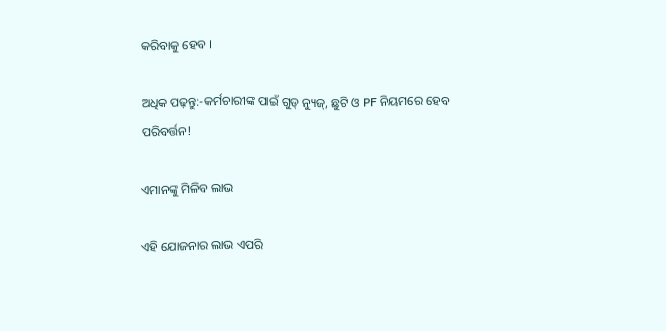କରିବାକୁ ହେବ ।

ଅଧିକ ପଢ଼ନ୍ତୁ:-କର୍ମଚାରୀଙ୍କ ପାଇଁ ଗୁଡ୍ ନ୍ୟୁଜ୍, ଛୁଟି ଓ PF ନିୟମରେ ହେବ ପରିବର୍ତ୍ତନ!

ଏମାନଙ୍କୁ ମିଳିବ ଲାଭ

ଏହି ଯୋଜନାର ଲାଭ ଏପରି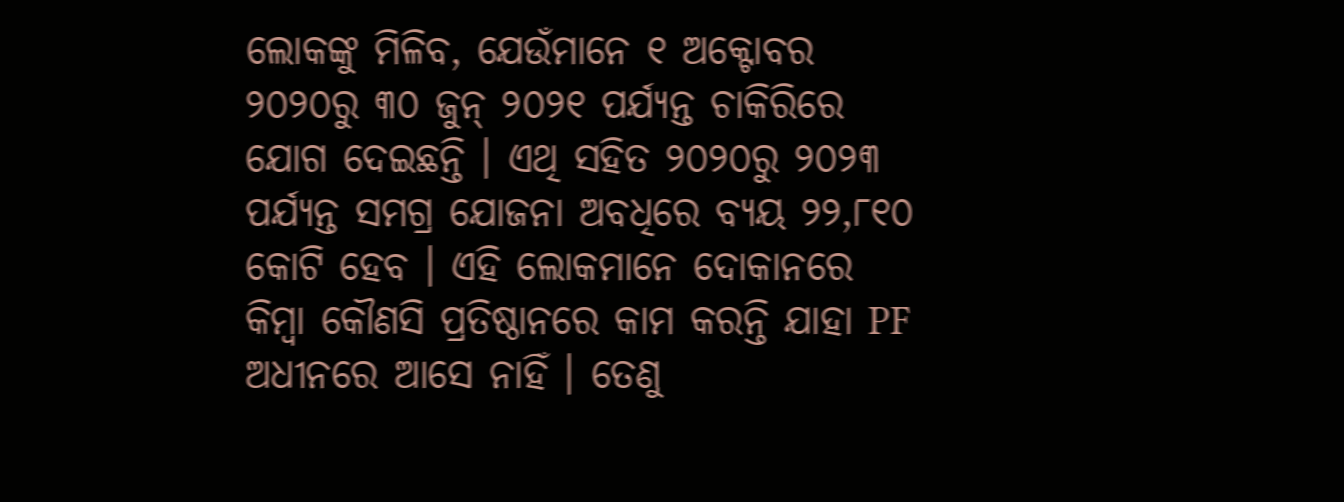ଲୋକଙ୍କୁ ମିଳିବ, ଯେଉଁମାନେ ୧ ଅକ୍ଟୋବର ୨୦୨୦ରୁ ୩୦ ଜୁନ୍ ୨୦୨୧ ପର୍ଯ୍ୟନ୍ତ ଚାକିରିରେ ଯୋଗ ଦେଇଛନ୍ତି । ଏଥି ସହିତ ୨୦୨୦ରୁ ୨୦୨୩ ପର୍ଯ୍ୟନ୍ତ ସମଗ୍ର ଯୋଜନା ଅବଧିରେ ବ୍ୟୟ ୨୨,୮୧୦ କୋଟି ହେବ । ଏହି ଲୋକମାନେ ଦୋକାନରେ କିମ୍ବା କୌଣସି ପ୍ରତିଷ୍ଠାନରେ କାମ କରନ୍ତି ଯାହା PF ଅଧୀନରେ ଆସେ ନାହିଁ । ତେଣୁ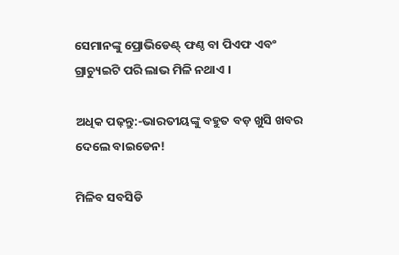ସେମାନଙ୍କୁ ପ୍ରୋଭିଡେଣ୍ଟ୍ ଫଣ୍ଠ ବା ପିଏଫ ଏବଂ ଗ୍ରାଚ୍ୟୁଇଟି ପରି ଲାଭ ମିଳି ନଥାଏ ।

ଅଧିକ ପଢ଼ନ୍ତୁ:-ଭାରତୀୟଙ୍କୁ ବହୁତ ବଡ଼ ଖୁସି ଖବର ଦେଲେ ବାଇଡେନ!

ମିଳିବ ସବସିଡି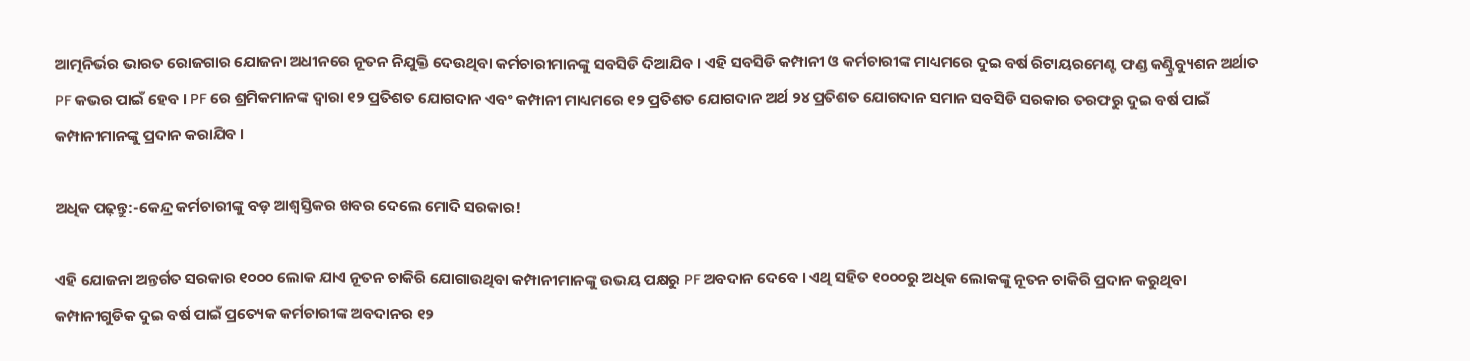ଆତ୍ମନିର୍ଭର ଭାରତ ରୋଜଗାର ଯୋଜନା ଅଧୀନରେ ନୂତନ ନିଯୁକ୍ତି ଦେଉଥିବା କର୍ମଚାରୀମାନଙ୍କୁ ସବସିଡି ଦିଆଯିବ । ଏହି ସବସିଡି କମ୍ପାନୀ ଓ କର୍ମଚାରୀଙ୍କ ମାଧ୍ୟମରେ ଦୁଇ ବର୍ଷ ରିଟାୟରମେଣ୍ଟ ଫଣ୍ଡ କଣ୍ଟ୍ରିବ୍ୟୁଶନ ଅର୍ଥାତ PF କଭର ପାଇଁ ହେବ । PF ରେ ଶ୍ରମିକମାନଙ୍କ ଦ୍ୱାରା ୧୨ ପ୍ରତିଶତ ଯୋଗଦାନ ଏବଂ କମ୍ପାନୀ ମାଧ୍ୟମରେ ୧୨ ପ୍ରତିଶତ ଯୋଗଦାନ ଅର୍ଥ ୨୪ ପ୍ରତିଶତ ଯୋଗଦାନ ସମାନ ସବସିଡି ସରକାର ତରଫରୁ ଦୁଇ ବର୍ଷ ପାଇଁ କମ୍ପାନୀମାନଙ୍କୁ ପ୍ରଦାନ କରାଯିବ ।

ଅଧିକ ପଢ଼ନ୍ତୁ:-କେନ୍ଦ୍ର କର୍ମଚାରୀଙ୍କୁ ବଡ଼ ଆଶ୍ୱସ୍ତିକର ଖବର ଦେଲେ ମୋଦି ସରକାର!

ଏହି ଯୋଜନା ଅନ୍ତର୍ଗତ ସରକାର ୧୦୦୦ ଲୋକ ଯାଏ ନୂତନ ଚାକିରି ଯୋଗାଉଥିବା କମ୍ପାନୀମାନଙ୍କୁ ଉଭୟ ପକ୍ଷରୁ PF ଅବଦାନ ଦେବେ । ଏଥି ସହିତ ୧୦୦୦ରୁ ଅଧିକ ଲୋକଙ୍କୁ ନୂତନ ଚାକିରି ପ୍ରଦାନ କରୁଥିବା କମ୍ପାନୀଗୁଡିକ ଦୁଇ ବର୍ଷ ପାଇଁ ପ୍ରତ୍ୟେକ କର୍ମଚାରୀଙ୍କ ଅବଦାନର ୧୨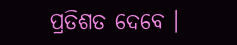ପ୍ରତିଶତ ଦେବେ ।